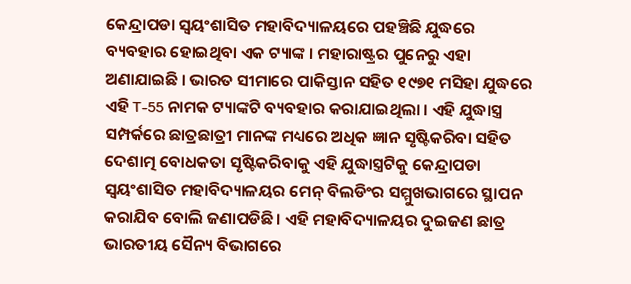କେନ୍ଦ୍ରାପଡା ସ୍ବୟଂଶାସିତ ମହାବିଦ୍ୟାଳୟରେ ପହଞ୍ଚିଛି ଯୁଦ୍ଧରେ ବ୍ୟବହାର ହୋଇଥିବା ଏକ ଟ୍ୟାଙ୍କ । ମହାରାଷ୍ଟ୍ରର ପୁନେରୁ ଏହା ଅଣାଯାଇଛି । ଭାରତ ସୀମାରେ ପାକିସ୍ତାନ ସହିତ ୧୯୭୧ ମସିହା ଯୁଦ୍ଧରେ ଏହି T-55 ନାମକ ଟ୍ୟାଙ୍କଟି ବ୍ୟବହାର କରାଯାଇଥିଲା । ଏହି ଯୁଦ୍ଧାସ୍ତ୍ର ସମ୍ପର୍କରେ ଛାତ୍ରଛାତ୍ରୀ ମାନଙ୍କ ମଧ୍ୟରେ ଅଧିକ ଜ୍ଞାନ ସୃଷ୍ଟିକରିବା ସହିତ ଦେଶାତ୍ମ ବୋଧକତା ସୃଷ୍ଟିକରିବାକୁ ଏହି ଯୁଦ୍ଧାସ୍ତ୍ରଟିକୁ କେନ୍ଦ୍ରାପଡା ସ୍ବୟଂଶାସିତ ମହାବିଦ୍ୟାଳୟର ମେନ୍ ବିଲଡିଂର ସମ୍ମୁଖଭାଗରେ ସ୍ଥାପନ କରାଯିବ ବୋଲି ଜଣାପଡିଛି । ଏହି ମହାବିଦ୍ୟାଳୟର ଦୁଇଜଣ ଛାତ୍ର ଭାରତୀୟ ସୈନ୍ୟ ବିଭାଗରେ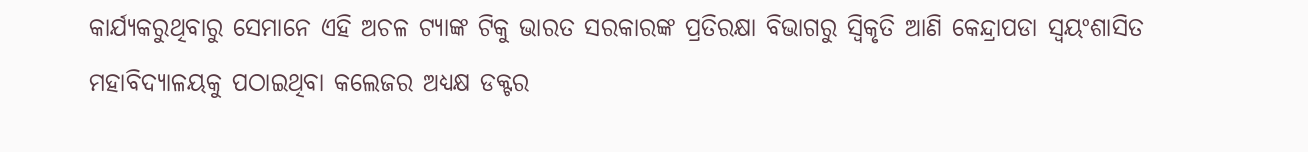କାର୍ଯ୍ୟକରୁଥିବାରୁ ସେମାନେ ଏହି ଅଚଳ ଟ୍ୟାଙ୍କ ଟିକୁ ଭାରତ ସରକାରଙ୍କ ପ୍ରତିରକ୍ଷା ବିଭାଗରୁ ସ୍ବିକୃତି ଆଣି କେନ୍ଦ୍ରାପଡା ସ୍ବୟଂଶାସିତ ମହାବିଦ୍ୟାଳୟକୁ ପଠାଇଥିବା କଲେଜର ଅଧ୍ୟକ୍ଷ ଡକ୍ଟର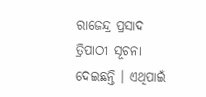ରାଜେନ୍ଦ୍ର ପ୍ରସାଦ ତ୍ରିପାଠୀ ସୂଚନା ଦେଇଛନ୍ତି । ଏଥିପାଇଁ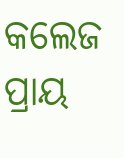କଲେଜ ପ୍ରାୟ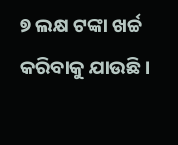୭ ଲକ୍ଷ ଟଙ୍କା ଖର୍ଚ୍ଚ କରିବାକୁ ଯାଉଛି ।